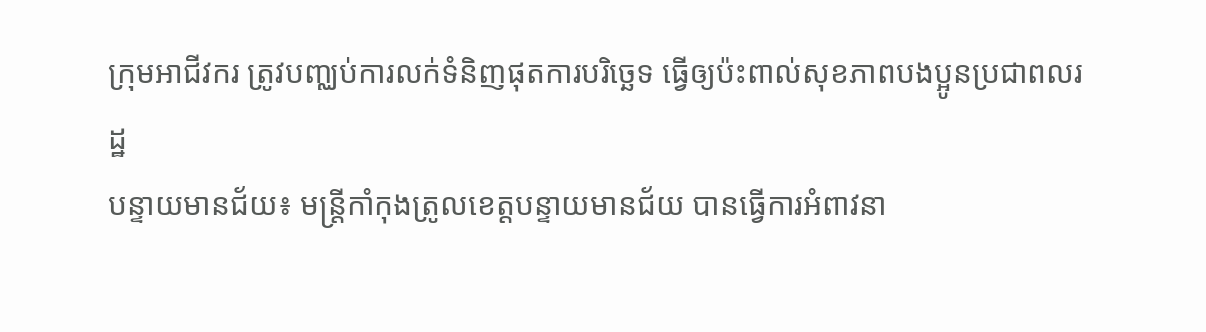ក្រុមអាជីវករ ត្រូវបញ្ឈប់ការលក់ទំនិញផុតការបរិច្ឆេទ ធ្វើឲ្យប៉ះពាល់សុខភាពបងប្អូនប្រជាពលរដ្ឋ
បន្ទាយមានជ័យ៖ មន្ដ្រីកាំកុងត្រូលខេត្តបន្ទាយមានជ័យ បានធ្វើការអំពាវនា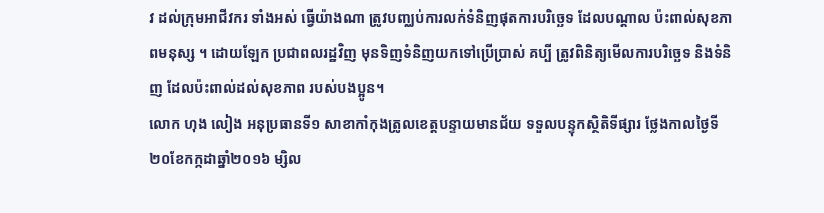វ ដល់ក្រុមអាជីវករ ទាំងអស់ ធ្វើយ៉ាងណា ត្រូវបញ្ឈប់ការលក់ទំនិញផុតការបរិច្ឆេទ ដែលបណ្ដាល ប៉ះពាល់សុខភាពមនុស្ស ។ ដោយឡែក ប្រជាពលរដ្ឋវិញ មុនទិញទំនិញយកទៅប្រើប្រាស់ គប្បី ត្រូវពិនិត្យមើលការបរិច្ឆេទ និងទំនិញ ដែលប៉ះពាល់ដល់សុខភាព របស់បងប្អូន។
លោក ហុង លៀង អនុប្រធានទី១ សាខាកាំកុងត្រូលខេត្តបន្ទាយមានជ័យ ទទួលបន្ទុកស្ថិតិទីផ្សារ ថ្លែងកាលថ្ងៃទី២០ខែកក្កដាឆ្នាំ២០១៦ ម្សិល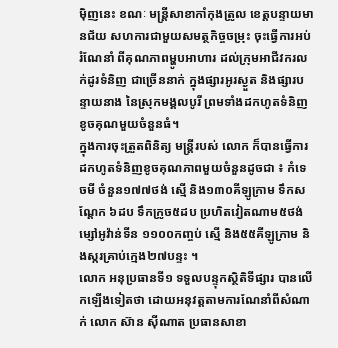ម៉ិញនេះ ខណៈ មន្ត្រីសាខាកាំកុងត្រូល ខេត្តបន្ទាយមានជ័យ សហការជាមួយសមត្ថកិច្ចចម្រុះ ចុះធ្វើការអប់រំណែនាំ ពីគុណភាពម្ហូបអាហារ ដល់ក្រុមអាជីវករលក់ដូរទំនិញ ជាច្រើននាក់ ក្នុងផ្សារអូរស្ងួត និងផ្សារបន្ទាយនាង នៃស្រុកមង្គលបូរី ព្រមទាំងដកហូតទំនិញខូចគុណមួយចំនួនធំ។
ក្នុងការចុះត្រួតពិនិត្យ មន្ដ្រីរបស់ លោក ក៏បានធ្វើការដកហូតទំនិញខូចគុណភាពមួយចំនួនដូចជា ៖ កំទេចមី ចំនួន១៧៧ថង់ ស្មើ និង១៣០គីឡូក្រាម ទឹកសណ្ដែក ៦ដប ទឹកក្រូច៥ដប ប្រហិតវៀតណាម៥ថង់ ម្សៅអូវ៉ាន់ទីន ១១០០កញ្ចប់ ស្មើ និង៥៥គីឡូក្រាម និងស្ករគ្រាប់ក្មេង២៧បន្ទះ ។
លោក អនុប្រធានទី១ ទទួលបន្ទុកស្ថិតិទីផ្សារ បានលើកឡើងទៀតថា ដោយអនុវត្តតាមការណែនាំពីសំណាក់ លោក ស៊ាន ស៊ីណាត ប្រធានសាខា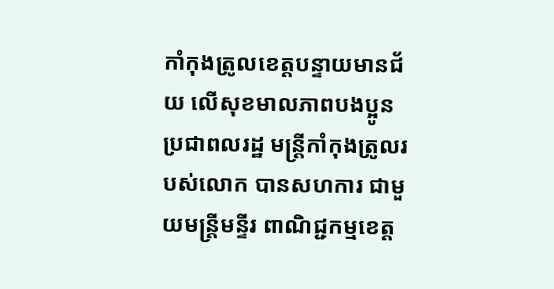កាំកុងត្រូលខេត្តបន្ទាយមានជ័យ លើសុខមាលភាពបងប្អូនប្រជាពលរដ្ឋ មន្ត្រីកាំកុងត្រូលរបស់លោក បានសហការ ជាមួយមន្ត្រីមន្ទីរ ពាណិជ្ជកម្មខេត្ត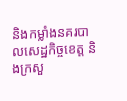និងកម្លាំងនគរបាលសេដ្ឋកិច្ចខេត្ត និងក្រសួ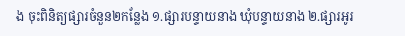ង ចុះពិនិត្យផ្សារចំនួន២កន្លែង ១.ផ្សារបន្ទាយនាង ឃុំបន្ទាយនាង ២.ផ្សារអូរ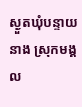ស្ងួតឃុំបន្ទាយនាង ស្រុកមង្គល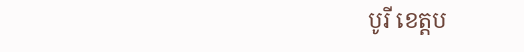បូរី ខេត្តប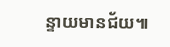ន្ទាយមានជ័យ៕